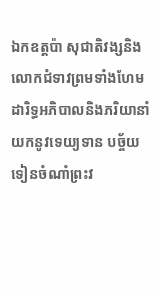ឯកឧត្តប៉ា សុជាតិវង្សនិងលោកជំទាវព្រមទាំងហែម ដារិទ្ធអភិបាលនិងភរិយានាំយកនូវទេយ្យទាន បច្ច័យ ទៀនចំណាំព្រះវ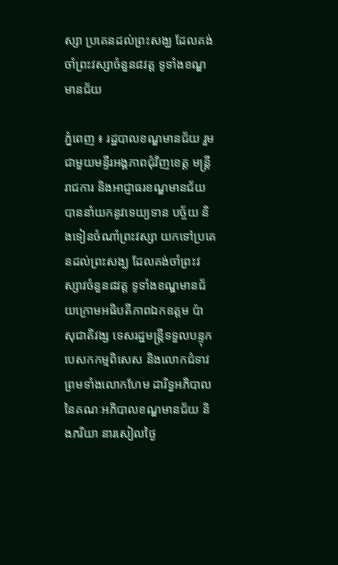ស្សា ប្រគេនដល់ព្រះសង្ឃ ដែលគង់ចាំព្រះវស្សាចំនួន៨វត្ត ទូទាំងខណ្ឌមានជ័យ

ភ្នំពេញ ៖ រដ្ឋបាលខណ្ឌមានជ័យ រួមជាមួយមន្ទីរអង្គភាពជុំវិញខេត្ត មន្ត្រីរាជការ និងអាជ្ញាធរខណ្ឌមានជ័យបាននាំយកនូវទេយ្យទាន បច្ច័យ និងទៀនចំណាំព្រះវស្សា យកទៅប្រគេនដល់ព្រះសង្ឃ ដែលគង់ចាំព្រះវស្សាវចំនួន៨វត្ត ទូទាំងខណ្ឌមានជ័យក្រោមអធិបតីភាពឯកឧត្តម ប៉ា សុជាតិវង្ស ទេសរដ្ឋមន្ត្រីទទួលបន្ទុកបេសកកម្មពិសេស និងលោកជំទាវព្រមទាំងលោកហែម ដារិទ្ធអភិបាល នៃគណៈអភិបាលខណ្ឌមានជ័យ និងភរិយា នារសៀលថ្ងៃ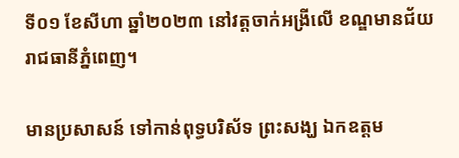ទី០១ ខែសីហា ឆ្នាំ២០២៣ នៅវត្តចាក់អង្រីលើ ខណ្ឌមានជ័យ រាជធានីភ្នំពេញ។

មានប្រសាសន៍ ទៅកាន់ពុទ្ធបរិស័ទ ព្រះសង្ឃ ឯកឧត្តម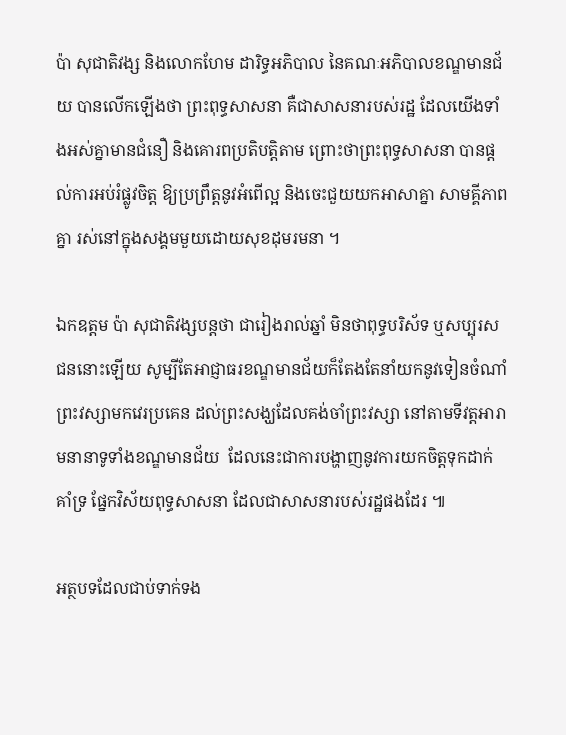ប៉ា សុជាតិវង្ស និងលោកហែម ដារិទ្ធអភិបាល នៃគណៈអភិបាលខណ្ឌមានជ័យ បានលើកឡើងថា ព្រះពុទ្ធសាសនា គឺជាសាសនារបស់រដ្ឋ ដែលយើងទាំងអស់គ្នាមានជំនឿ និងគោរពប្រតិបត្តិតាម ព្រោះថាព្រះពុទ្ធសាសនា បានផ្តល់ការអប់រំផ្លូវចិត្ត ឱ្យប្រព្រឹត្តនូវអំពើល្អ និងចេះជួយយកអាសាគ្នា សាមគ្គីភាពគ្នា រស់នៅក្នុងសង្គមមួយដោយសុខដុមរមនា ។

ឯកឧត្តម ប៉ា សុជាតិវង្សបន្តថា ជារៀងរាល់ឆ្នាំ មិនថាពុទ្ធបរិស័ទ ឬសប្បុរសជននោះឡើយ សូម្បីតែអាជ្ញាធរខណ្ឌមានជ័យក៏តែងតែនាំយកនូវទៀនចំណាំព្រះវស្សាមកវេរប្រគេន ដល់ព្រះសង្ឃដែលគង់ចាំព្រះវស្សា នៅតាមទីវត្តអារាមនានាទូទាំងខណ្ឌមានជ័យ  ដែលនេះជាការបង្ហាញនូវការយកចិត្តទុកដាក់គាំទ្រ ផ្នែកវិស័យពុទ្ធសាសនា ដែលជាសាសនារបស់រដ្ឋផងដែរ ៕

អត្ថបទដែលជាប់ទាក់ទង